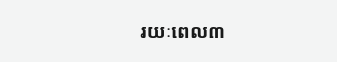រយៈពេល៣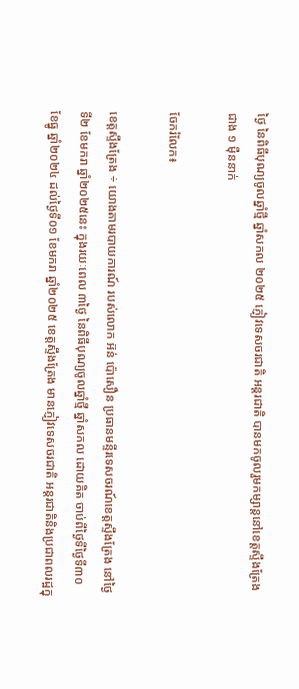ថ្ងៃ នៃពិធីបុណ្យចូលឆ្នាំថ្មី ឆ្នាំសកល ២០២៥ ភ្ញៀវទេសចរជាតិ អន្តរជាតិ បានមកចូលរួមកម្សាន្តនៅខេត្តស្ទឹងត្រែង ជាង ១ មុឺននាក់

ចែករំលែក៖

ខេត្តស្ទឹងត្រែង ÷ យោងតាមរបាយការណ៍ របស់លោក អ៊ន់ ប៉ោសឿន ប្រធានមន្ទីរទេសចរណ៍ខេត្តស្ទឹងត្រែង នៅថ្ងៃទី២ ខែមករា ឆ្នាំ២០២៥នេះ ក្នុងរយៈពេល ៣ថ្ងៃ នៃពិធីបុណ្យចូលឆ្នាំថ្មី ឆ្នាំសកល ដោយគិត ចាប់ពីថ្ងៃទីថ្ងៃទី៣០ ខែធ្នូ ឆ្នាំ២០២៤ ដល់ថ្ងៃទី០១ ខែមករា ឆ្នាំ២០២៥ ខេត្តស្ទឹងត្រែង មានភ្ញៀវទេសចរជាតិ អន្តរជាតិនិងប្រជាពលរដ្ឋក្នុ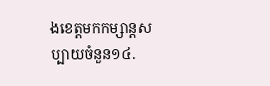ងខេត្តមកកម្សាន្តសប្បាយចំនួន១៤.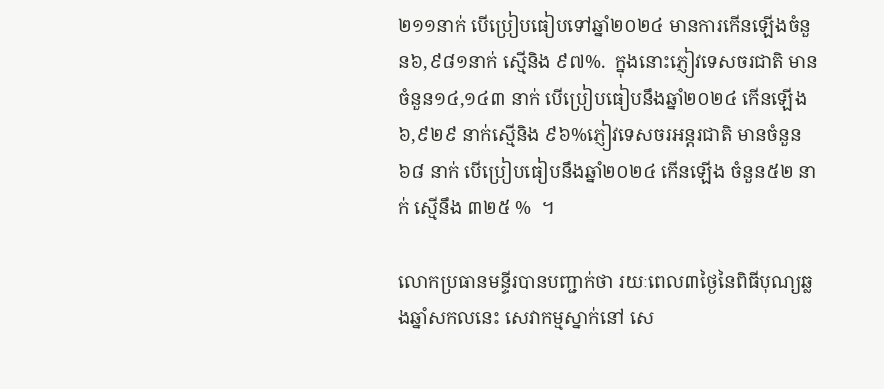២១១នាក់ បើប្រៀបធៀបទៅឆ្នាំ២០២៤ មានការកើនឡើងចំនួន៦,៩៨១នាក់ ស្មើនិង ៩៧%.  ក្នុងនោះភ្ញៀវទេសចរជាតិ មានចំនួន១៤,១៤៣ នាក់ បើប្រៀបធៀបនឹងឆ្នាំ២០២៤ កើនឡើង ៦,៩២៩ នាក់ស្មើនិង ៩៦%ភ្ញៀវទេសចរអន្តរជាតិ មានចំនួន ៦៨ នាក់ បើប្រៀបធៀបនឹងឆ្នាំ២០២៤ កើនឡើង ចំនួន៥២ នាក់ ស្មើនឹង ៣២៥ %  ។

លោកប្រធានមន្ទីរបានបញ្ជាក់ថា រយៈពេល៣ថ្ងៃនៃពិធីបុណ្យឆ្លងឆ្នាំសកលនេះ សេវាកម្មស្នាក់នៅ សេ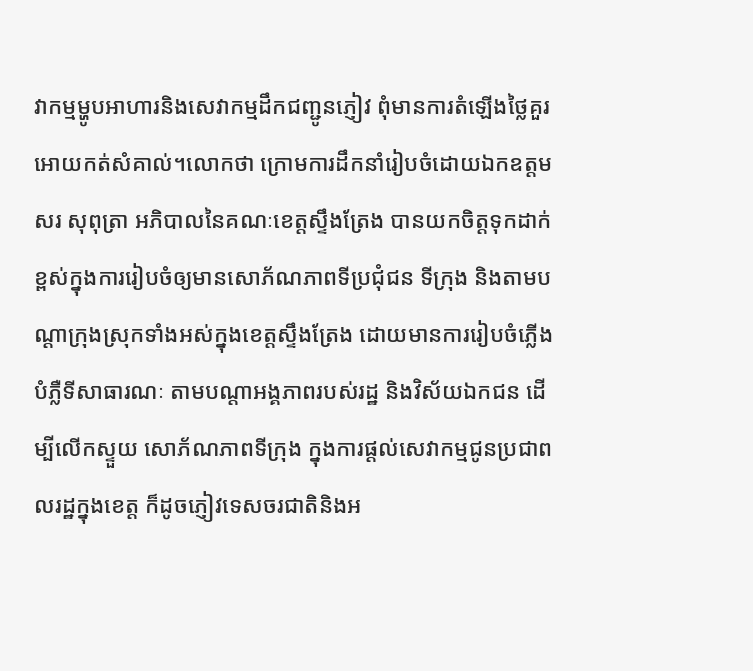វាកម្មម្ហូបអាហារនិងសេវាកម្មដឹកជញ្ជូនភ្ញៀវ ពុំមានការតំឡើងថ្លៃគួរអោយកត់សំគាល់។លោកថា ក្រោមការដឹកនាំរៀបចំដោយឯកឧត្តម សរ សុពុត្រា អភិបាលនៃគណៈខេត្តស្ទឹងត្រែង បានយកចិត្តទុកដាក់ខ្ពស់ក្នុងការរៀបចំឲ្យមានសោភ័ណភាពទីប្រជុំជន ទីក្រុង និងតាមបណ្ដាក្រុងស្រុកទាំងអស់ក្នុងខេត្តស្ទឹងត្រែង ដោយមានការរៀបចំភ្លើងបំភ្លឺទីសាធារណៈ តាមបណ្តាអង្គភាពរបស់រដ្ឋ និងវិស័យឯកជន ដើម្បីលើកស្ទួយ សោភ័ណភាពទីក្រុង ក្នុងការផ្តល់សេវាកម្មជូនប្រជាពលរដ្ឋក្នុងខេត្ត ក៏ដូចភ្ញៀវទេសចរជាតិនិងអ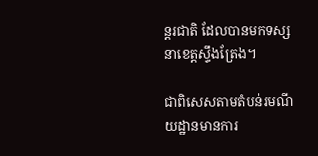ន្តរជាតិ ដែលបានមកទស្សនាខេត្តស្ទឹងត្រែង។

ជាពិសេសតាមតំបន់រមណីយដ្ឋានមានការ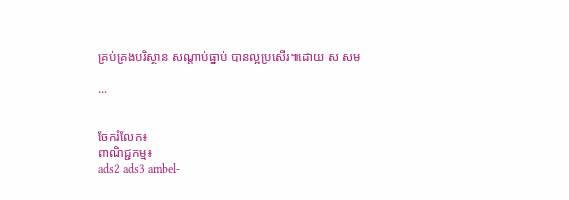គ្រប់គ្រងបរិស្ថាន សណ្តាប់ធ្នាប់ បានល្អប្រសើរ៕ដោយ ស សម

...


ចែករំលែក៖
ពាណិជ្ជកម្ម៖
ads2 ads3 ambel-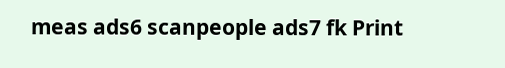meas ads6 scanpeople ads7 fk Print